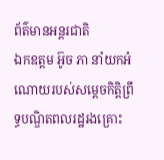ព័ត៌មានអន្តរជាតិ
ឯកឧត្តម អ៊ូច ភា នាំយកអំណោយរបស់សម្តេចកិត្តិព្រឹទ្ធបណ្ឌិតពលរដ្ឋរងគ្រោះ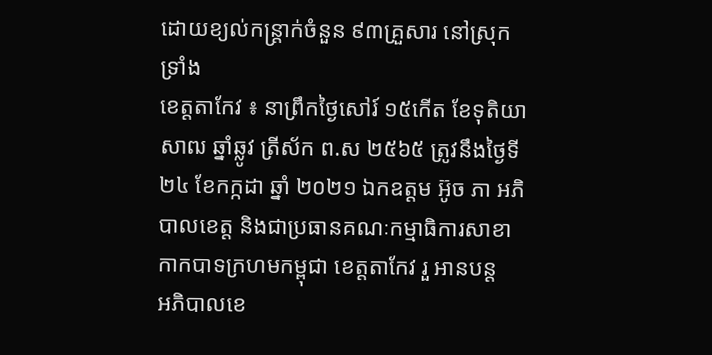ដោយខ្យល់កន្ត្រាក់ចំនួន ៩៣គ្រួសារ នៅស្រុកទ្រាំង
ខេត្តតាកែវ ៖ នាព្រឹកថ្ងៃសៅរ៍ ១៥កើត ខែទុតិយាសាឍ ឆ្នាំឆ្លូវ ត្រីស័ក ព.ស ២៥៦៥ ត្រូវនឹងថ្ងៃទី២៤ ខែកក្កដា ឆ្នាំ ២០២១ ឯកឧត្តម អ៊ូច ភា អភិបាលខេត្ត និងជាប្រធានគណៈកម្មាធិការសាខាកាកបាទក្រហមកម្ពុជា ខេត្តតាកែវ រួ អានបន្ត
អភិបាលខេ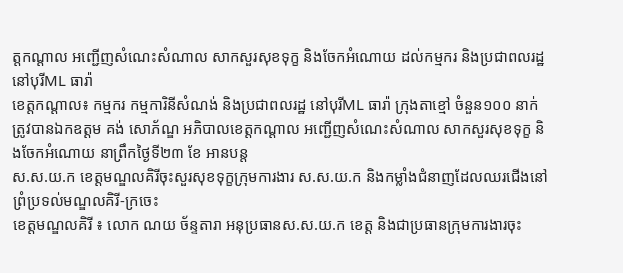ត្តកណ្ដាល អញ្ជើញសំណេះសំណាល សាកសួរសុខទុក្ខ និងចែកអំណោយ ដល់កម្មករ និងប្រជាពលរដ្ឋ នៅបុរីML ធារ៉ា
ខេត្តកណ្ដាល៖ កម្មករ កម្មការិនីសំណង់ និងប្រជាពលរដ្ឋ នៅបុរីML ធារ៉ា ក្រុងតាខ្មៅ ចំនួន១០០ នាក់ ត្រូវបានឯកឧត្ដម គង់ សោភ័ណ្ឌ អភិបាលខេត្តកណ្ដាល អញ្ជើញសំណេះសំណាល សាកសួរសុខទុក្ខ និងចែកអំណោយ នាព្រឹកថ្ងៃទី២៣ ខែ អានបន្ត
ស.ស.យ.ក ខេត្តមណ្ឌលគិរីចុះសួរសុខទុក្ខក្រុមការងារ ស.ស.យ.ក និងកម្លាំងជំនាញដែលឈរជើងនៅព្រំប្រទល់មណ្ឌលគិរី-ក្រចេះ
ខេត្តមណ្ឌលគិរី ៖ លោក ណយ ច័ន្ទតារា អនុប្រធានស.ស.យ.ក ខេត្ត និងជាប្រធានក្រុមការងារចុះ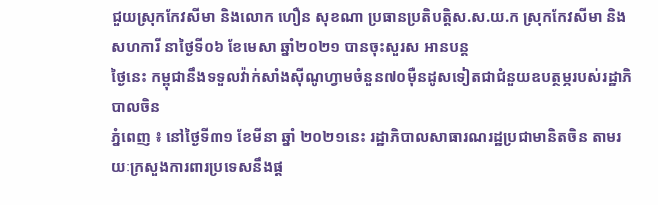ជួយស្រុកកែវសីមា និងលោក ហឿន សុខណា ប្រធានប្រតិបត្តិស.ស.យ.ក ស្រុកកែវសីមា និងសហការី នាថ្ងៃទី០៦ ខែមេសា ឆ្នាំ២០២១ បានចុះសួរស អានបន្ត
ថ្ងៃនេះ កម្ពុជានឹងទទួលវ៉ាក់សាំងស៊ីណូហ្វាមចំនួន៧០ម៉ឺនដូសទៀតជាជំនួយឧបត្ថម្ភរបស់រដ្ឋាភិបាលចិន
ភ្នំពេញ ៖ នៅថ្ងៃទី៣១ ខែមីនា ឆ្នាំ ២០២១នេះ រដ្ឋាភិបាលសាធារណរដ្ឋប្រជាមានិតចិន តាមរយៈក្រសួងការពារប្រទេសនឹងផ្ត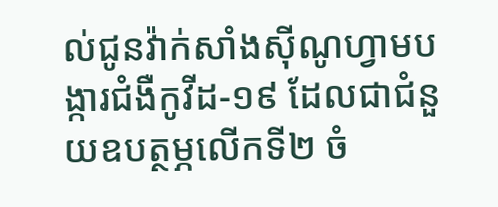ល់ជូនវ៉ាក់សាំងស៊ីណូហ្វាមបង្ការជំងឺកូវីដ-១៩ ដែលជាជំនួយឧបត្ថម្ភលើកទី២ ចំ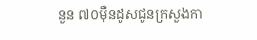នួន ៧០ម៉ឺនដូសជូនក្រសួងកា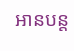អានបន្ត